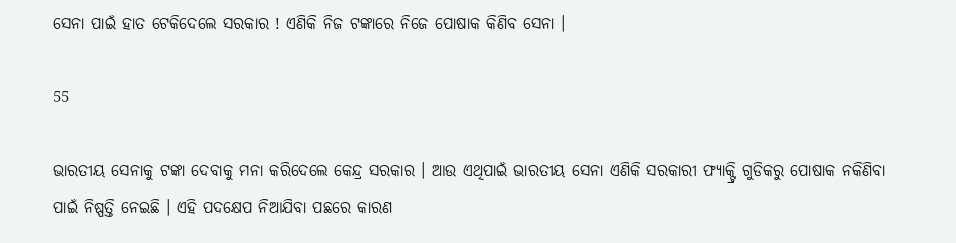ସେନା ପାଇଁ ହାତ ଟେକିଦେଲେ ସରକାର ! ଏଣିକି ନିଜ ଟଙ୍କାରେ ନିଜେ ପୋଷାକ କିଣିବ ସେନା ।

55

ଭାରତୀୟ ସେନାକୁ ଟଙ୍କା ଦେବାକୁ ମନା କରିଦେଲେ କେନ୍ଦ୍ର ସରକାର । ଆଉ ଏଥିପାଇଁ ଭାରତୀୟ ସେନା ଏଣିକି ସରକାରୀ ଫ୍ୟାକ୍ଟ୍ରି ଗୁଡିକରୁ ପୋଷାକ ନକିଣିବା ପାଇଁ ନିଷ୍ପତ୍ତି ନେଇଛି । ଏହି ପଦକ୍ଷେପ ନିଆଯିବା ପଛରେ କାରଣ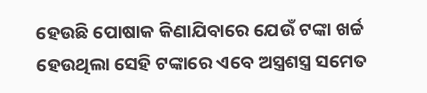ହେଉଛି ପୋଷାକ କିଣାଯିବାରେ ଯେଉଁ ଟଙ୍କା ଖର୍ଚ୍ଚ ହେଉଥିଲା ସେହି ଟଙ୍କାରେ ଏବେ ଅସ୍ତ୍ରଶସ୍ତ୍ର ସମେତ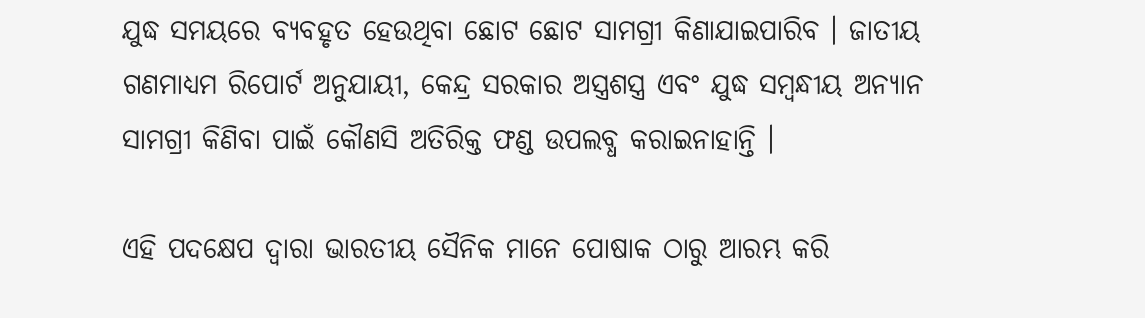ଯୁଦ୍ଧ ସମୟରେ ବ୍ୟବହୃତ ହେଉଥିବା ଛୋଟ ଛୋଟ ସାମଗ୍ରୀ କିଣାଯାଇପାରିବ । ଜାତୀୟ ଗଣମାଧ୍ୟମ ରିପୋର୍ଟ ଅନୁଯାୟୀ, କେନ୍ଦ୍ର ସରକାର ଅସ୍ତ୍ରଶସ୍ତ୍ର ଏବଂ ଯୁଦ୍ଧ ସମ୍ବନ୍ଧୀୟ ଅନ୍ୟାନ ସାମଗ୍ରୀ କିଣିବା ପାଇଁ କୌଣସି ଅତିରିକ୍ତ ଫଣ୍ଡ ଉପଲବ୍ଧ କରାଇନାହାନ୍ତି ।

ଏହି ପଦକ୍ଷେପ ଦ୍ୱାରା ଭାରତୀୟ ସୈନିକ ମାନେ ପୋଷାକ ଠାରୁ ଆରମ୍ଭ କରି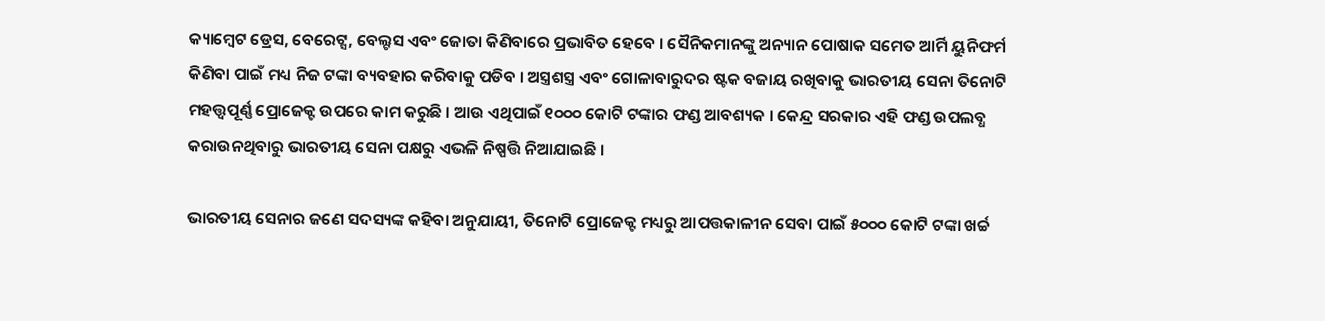କ୍ୟାମ୍ବେଟ ଡ୍ରେସ, ବେରେଟ୍ସ, ବେଲ୍ଟସ ଏବଂ ଜୋତା କିଣିବାରେ ପ୍ରଭାବିତ ହେବେ । ସୈନିକମାନଙ୍କୁ ଅନ୍ୟାନ ପୋଷାକ ସମେତ ଆର୍ମି ୟୁନିଫର୍ମ କିଣିବା ପାଇଁ ମଧ୍ୟ ନିଜ ଟଙ୍କା ବ୍ୟବହାର କରିବାକୁ ପଡିବ । ଅସ୍ତ୍ରଶସ୍ତ୍ର ଏବଂ ଗୋଳାବାରୁଦର ଷ୍ଟକ ବଜାୟ ରଖିବାକୁ ଭାରତୀୟ ସେନା ତିନୋଟି ମହତ୍ତ୍ୱପୂର୍ଣ୍ଣ ପ୍ରୋଜେକ୍ଟ ଉପରେ କାମ କରୁଛି । ଆଉ ଏଥିପାଇଁ ୧୦୦୦ କୋଟି ଟଙ୍କାର ଫଣ୍ଡ ଆବଶ୍ୟକ । କେନ୍ଦ୍ର ସରକାର ଏହି ଫଣ୍ଡ ଉପଲବ୍ଧ କରାଉନଥିବାରୁ ଭାରତୀୟ ସେନା ପକ୍ଷରୁ ଏଭଳି ନିଷ୍ପତ୍ତି ନିଆଯାଇଛି ।

ଭାରତୀୟ ସେନାର ଜଣେ ସଦସ୍ୟଙ୍କ କହିବା ଅନୁଯାୟୀ, ତିନୋଟି ପ୍ରୋଜେକ୍ଟ ମଧ୍ୟରୁ ଆପତ୍ତକାଳୀନ ସେବା ପାଇଁ ୫୦୦୦ କୋଟି ଟଙ୍କା ଖର୍ଚ୍ଚ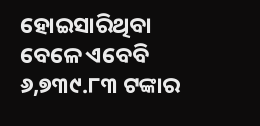ହୋଇସାରିଥିବା ବେଳେ ଏବେବି ୬,୭୩୯.୮୩ ଟଙ୍କାର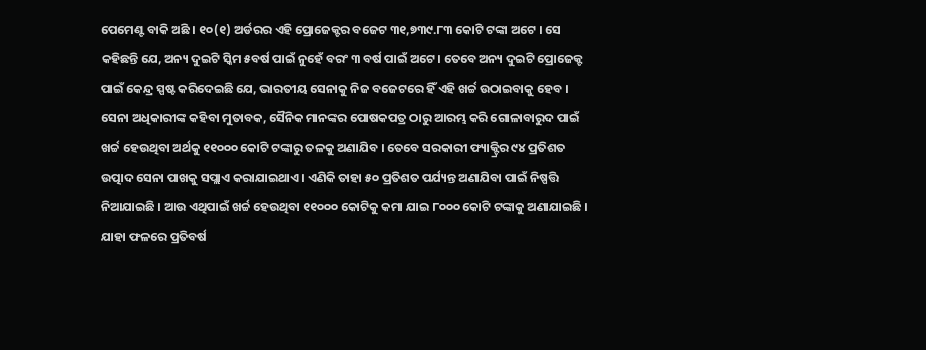ପେମେଣ୍ଟ ବାକି ଅଛି । ୧୦(୧) ଅର୍ଡରର ଏହି ପ୍ରୋଜେକ୍ଟର ବଜେଟ ୩୧,୭୩୯.୮୩ କୋଟି ଟଙ୍କା ଅଟେ । ସେ କହିଛନ୍ତି ଯେ, ଅନ୍ୟ ଦୁଇଟି ସ୍କିମ ୫ବର୍ଷ ପାଇଁ ନୁହେଁ ବରଂ ୩ ବର୍ଷ ପାଇଁ ଅଟେ । ତେବେ ଅନ୍ୟ ଦୁଇଟି ପ୍ରୋଜେକ୍ଟ ପାଇଁ କେନ୍ଦ୍ର ସ୍ପଷ୍ଟ କରିଦେଇଛି ଯେ, ଭାରତୀୟ ସେନାକୁ ନିଜ ବଜେଟରେ ହିଁ ଏହି ଖର୍ଚ୍ଚ ଉଠାଇବାକୁ ହେବ । ସେନା ଅଧିକାରୀଙ୍କ କହିବା ମୁତାବକ, ସୈନିକ ମାନଙ୍କର ପୋଷକପତ୍ର ଠାରୁ ଆରମ୍ଭ କରି ଗୋଳାବାରୁଦ ପାଇଁ ଖର୍ଚ୍ଚ ହେଉଥିବା ଅର୍ଥକୁ ୧୧୦୦୦ କୋଟି ଟଙ୍କାରୁ ତଳକୁ ଅଣାଯିବ । ତେବେ ସରକାରୀ ଫ୍ୟାକ୍ଟ୍ରିର ୯୪ ପ୍ରତିଶତ ଉତ୍ପାଦ ସେନା ପାଖକୁ ସପ୍ଲାଏ କରାଯାଇଥାଏ । ଏଣିକି ତାହା ୫୦ ପ୍ରତିଶତ ପର୍ଯ୍ୟନ୍ତ ଅଣାଯିବା ପାଇଁ ନିଷ୍ପତ୍ତି ନିଆଯାଇଛି । ଆଉ ଏଥିପାଇଁ ଖର୍ଚ୍ଚ ହେଉଥିବା ୧୧୦୦୦ କୋଟିକୁ କମା ଯାଇ ୮୦୦୦ କୋଟି ଟଙ୍କାକୁ ଅଣାଯାଇଛି । ଯାହା ଫଳରେ ପ୍ରତିବର୍ଷ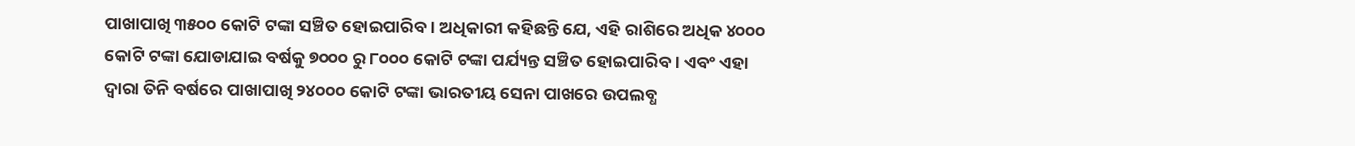ପାଖାପାଖି ୩୫୦୦ କୋଟି ଟଙ୍କା ସଞ୍ଚିତ ହୋଇପାରିବ । ଅଧିକାରୀ କହିଛନ୍ତି ଯେ, ଏହି ରାଶିରେ ଅଧିକ ୪୦୦୦ କୋଟି ଟଙ୍କା ଯୋଡାଯାଇ ବର୍ଷକୁ ୭୦୦୦ ରୁ ୮୦୦୦ କୋଟି ଟଙ୍କା ପର୍ଯ୍ୟନ୍ତ ସଞ୍ଚିତ ହୋଇପାରିବ । ଏବଂ ଏହା ଦ୍ୱାରା ତିନି ବର୍ଷରେ ପାଖାପାଖି ୨୪୦୦୦ କୋଟି ଟଙ୍କା ଭାରତୀୟ ସେନା ପାଖରେ ଉପଲବ୍ଧ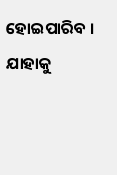ହୋଇପାରିବ । ଯାହାକୁ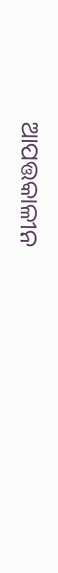ଆପତ୍ତକାଳୀନ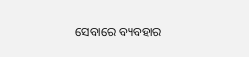ସେବାରେ ବ୍ୟବହାର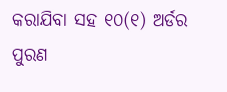କରାଯିବା ସହ ୧୦(୧) ଅର୍ଡର ପୁରଣ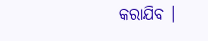କରାଯିବ ।